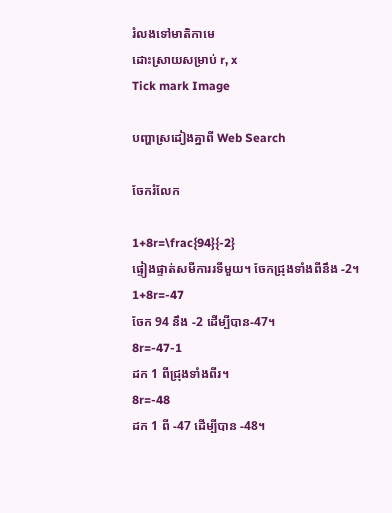រំលងទៅមាតិកាមេ
ដោះស្រាយសម្រាប់ r, x
Tick mark Image

បញ្ហាស្រដៀងគ្នាពី Web Search

ចែករំលែក

1+8r=\frac{94}{-2}
ផ្ទៀងផ្ទាត់សមីការរទីមួយ។ ចែកជ្រុងទាំងពីនឹង -2។
1+8r=-47
ចែក 94 នឹង -2 ដើម្បីបាន-47។
8r=-47-1
ដក 1 ពីជ្រុងទាំងពីរ។
8r=-48
ដក 1 ពី -47 ដើម្បីបាន -48។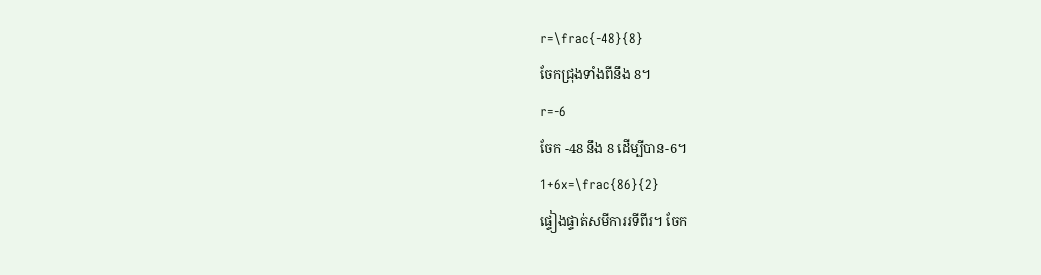r=\frac{-48}{8}
ចែកជ្រុងទាំងពីនឹង 8។
r=-6
ចែក -48 នឹង 8 ដើម្បីបាន-6។
1+6x=\frac{86}{2}
ផ្ទៀងផ្ទាត់សមីការរទីពីរ។ ចែក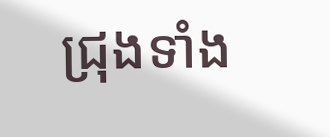ជ្រុងទាំង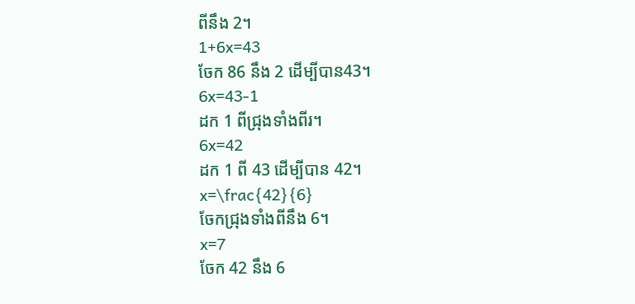ពីនឹង 2។
1+6x=43
ចែក 86 នឹង 2 ដើម្បីបាន43។
6x=43-1
ដក 1 ពីជ្រុងទាំងពីរ។
6x=42
ដក 1 ពី 43 ដើម្បីបាន 42។
x=\frac{42}{6}
ចែកជ្រុងទាំងពីនឹង 6។
x=7
ចែក 42 នឹង 6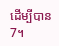ដើម្បីបាន7។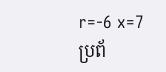r=-6 x=7
ប្រព័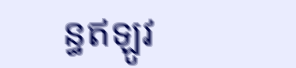ន្ធឥឡូវ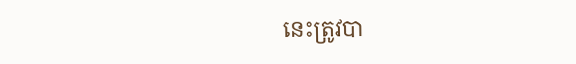នេះត្រូវបា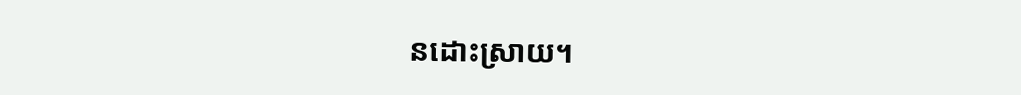នដោះស្រាយ។